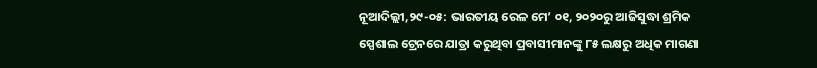ନୂଆଦିଲ୍ଲୀ,୨୯-୦୫: ଭାରତୀୟ ରେଳ ମେ’ ୦୧, ୨୦୨୦ରୁ ଆଜିସୁଦ୍ଧା ଶ୍ରମିକ ସ୍ପେଶାଲ ଟ୍ରେନରେ ଯାତ୍ରା କରୁଥିବା ପ୍ରବାସୀମାନଙ୍କୁ ୮୫ ଲକ୍ଷରୁ ଅଧିକ ମାଗଣା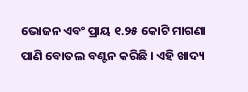ଭୋଜନ ଏବଂ ପ୍ରାୟ ୧.୨୫ କୋଟି ମାଗଣା ପାଣି ବୋତଲ ବଣ୍ଟନ କରିଛି । ଏହି ଖାଦ୍ୟ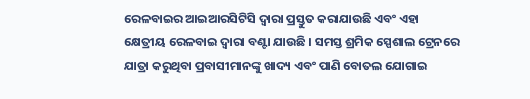ରେଳବାଇର ଆଇଆରସିଟିସି ଦ୍ଵାରା ପ୍ରସ୍ତୁତ କରାଯାଉଛି ଏବଂ ଏହା କ୍ଷେତ୍ରୀୟ ରେଳବାଇ ଦ୍ଵାରା ବଣ୍ଟା ଯାଉଛି । ସମସ୍ତ ଶ୍ରମିକ ସ୍ପେଶାଲ ଟ୍ରେନରେ ଯାତ୍ରା କରୁଥିବା ପ୍ରବାସୀମାନଙ୍କୁ ଖାଦ୍ୟ ଏବଂ ପାଣି ବୋତଲ ଯୋଗାଇ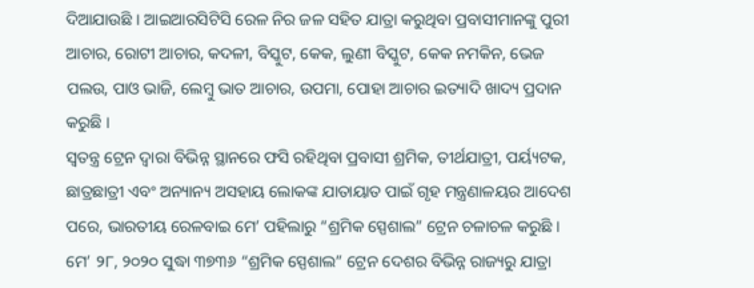ଦିଆଯାଉଛି । ଆଇଆରସିଟିସି ରେଳ ନିର ଜଳ ସହିତ ଯାତ୍ରା କରୁଥିବା ପ୍ରବାସୀମାନଙ୍କୁ ପୁରୀ ଆଚାର, ରୋଟୀ ଆଚାର, କଦଳୀ, ବିସ୍କୁଟ, କେକ, ଲୁଣୀ ବିସ୍କୁଟ, କେକ ନମକିନ, ଭେଜ ପଲଉ, ପାଓ ଭାଜି, ଲେମ୍ବୁ ଭାତ ଆଚାର, ଉପମା, ପୋହା ଆଚାର ଇତ୍ୟାଦି ଖାଦ୍ୟ ପ୍ରଦାନ କରୁଛି ।
ସ୍ୱତନ୍ତ୍ର ଟ୍ରେନ ଦ୍ୱାରା ବିଭିନ୍ନ ସ୍ଥାନରେ ଫସି ରହିଥିବା ପ୍ରବାସୀ ଶ୍ରମିକ, ତୀର୍ଥଯାତ୍ରୀ, ପର୍ୟ୍ୟଟକ, ଛାତ୍ରଛାତ୍ରୀ ଏବଂ ଅନ୍ୟାନ୍ୟ ଅସହାୟ ଲୋକଙ୍କ ଯାତାୟାତ ପାଇଁ ଗୃହ ମନ୍ତ୍ରଣାଳୟର ଆଦେଶ ପରେ, ଭାରତୀୟ ରେଳବାଇ ମେ’ ପହିଲାରୁ “ଶ୍ରମିକ ସ୍ପେଶାଲ” ଟ୍ରେନ ଚଳାଚଳ କରୁଛି । ମେ’ ୨୮, ୨୦୨୦ ସୁଦ୍ଧା ୩୭୩୬ “ଶ୍ରମିକ ସ୍ପେଶାଲ” ଟ୍ରେନ ଦେଶର ବିଭିନ୍ନ ରାଜ୍ୟରୁ ଯାତ୍ରା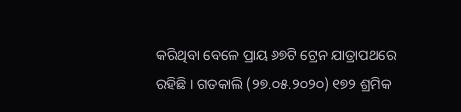କରିଥିବା ବେଳେ ପ୍ରାୟ ୬୭ଟି ଟ୍ରେନ ଯାତ୍ରାପଥରେ ରହିଛି । ଗତକାଲି (୨୭.୦୫.୨୦୨୦) ୧୭୨ ଶ୍ରମିକ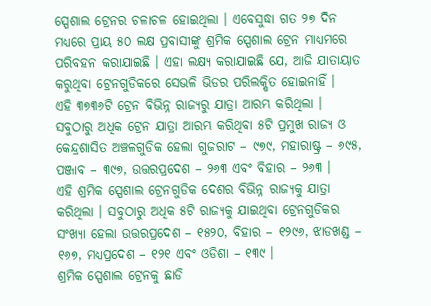ସ୍ପେଶାଲ ଟ୍ରେନର ଚଳାଚଳ ହୋଇଥିଲା । ଏବେସୁଦ୍ଧା ଗତ ୨୭ ଦିନ ମଧ୍ୟରେ ପ୍ରାୟ ୫୦ ଲକ୍ଷ ପ୍ରବାସୀଙ୍କୁ ଶ୍ରମିକ ସ୍ପେଶାଲ ଟ୍ରେନ ମାଧ୍ୟମରେ ପରିବହନ କରାଯାଇଛି । ଏହା ଲକ୍ଷ୍ୟ କରାଯାଇଛି ଯେ, ଆଜି ଯାତାୟାତ କରୁଥିବା ଟ୍ରେନଗୁଡିକରେ ସେଭଳି ଭିଡର ପରିଲକ୍ଷିତ ହୋଇନାହିଁ ।
ଏହି ୩୭୩୬ଟି ଟ୍ରେନ ବିଭିନ୍ନ ରାଜ୍ୟରୁ ଯାତ୍ରା ଆରମ୍ଭ କରିଥିଲା । ସବୁଠାରୁ ଅଧିକ ଟ୍ରେନ ଯାତ୍ରା ଆରମ୍ଭ କରିଥିବା ୫ଟି ପ୍ରମୁଖ ରାଜ୍ୟ ଓ କେନ୍ଦ୍ରଶାସିତ ଅଞ୍ଚଳଗୁଡିକ ହେଲା ଗୁଜରାଟ – ୯୭୯, ମହାରାଷ୍ଟ୍ର – ୬୯୫, ପଞ୍ଜାବ – ୩୯୭, ଉତ୍ତରପ୍ରଦେଶ – ୨୬୩ ଏବଂ ବିହାର – ୨୬୩ ।
ଏହି ଶ୍ରମିକ ସ୍ପେଶାଲ ଟ୍ରେନଗୁଡିକ ଦେଶର ବିଭିନ୍ନ ରାଜ୍ୟକୁ ଯାତ୍ରା କରିଥିଲା । ସବୁଠାରୁ ଅଧିକ ୫ଟି ରାଜ୍ୟକୁ ଯାଇଥିବା ଟ୍ରେନଗୁଡିକର ସଂଖ୍ୟା ହେଲା ଉତ୍ତରପ୍ରଦେଶ – ୧୫୨୦, ବିହାର – ୧୨୯୬, ଝାଡଖଣ୍ଡ – ୧୬୭, ମଧ୍ୟପ୍ରଦେଶ – ୧୨୧ ଏବଂ ଓଡିଶା – ୧୩୯ ।
ଶ୍ରମିକ ସ୍ପେଶାଲ ଟ୍ରେନକୁ ଛାଡି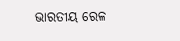ଭାରତୀୟ ରେଳ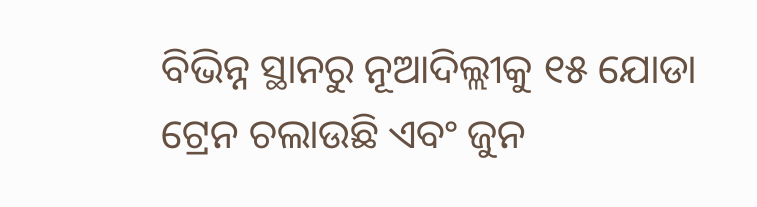ବିଭିନ୍ନ ସ୍ଥାନରୁ ନୂଆଦିଲ୍ଲୀକୁ ୧୫ ଯୋଡା ଟ୍ରେନ ଚଲାଉଛି ଏବଂ ଜୁନ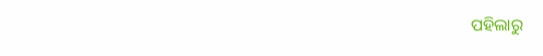ପହିଲାରୁ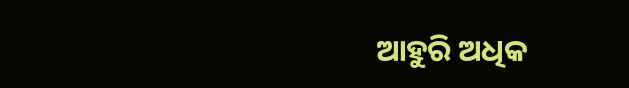ଆହୁରି ଅଧିକ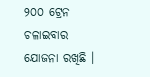୨୦୦ ଟ୍ରେନ ଚଳାଇବାର ଯୋଜନା ରଖିଛି ।